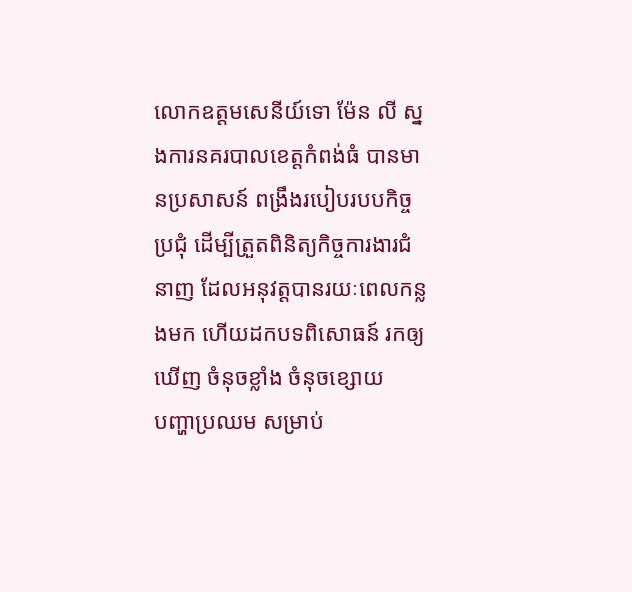លោកឧត្តមសេនីយ៍ទោ ម៉ែន លី ស្នងការនគរបាលខេត្តកំពង់ធំ បានមានប្រសាសន៍ ពង្រឹងរបៀបរបបកិច្ចប្រជុំ ដើម្បីត្រួតពិនិត្យកិច្ចការងារជំនាញ ដែលអនុវត្តបានរយៈពេលកន្លងមក ហើយដកបទពិសោធន៍ រកឲ្យឃើញ ចំនុចខ្លាំង ចំនុចខ្សោយ
បញ្ហាប្រឈម សម្រាប់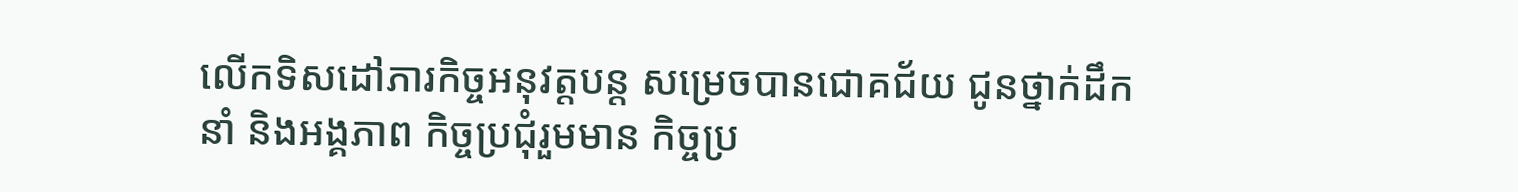លើកទិសដៅភារកិច្ចអនុវត្តបន្ត សម្រេចបានជោគជ័យ ជូនថ្នាក់ដឹកនាំ និងអង្គភាព កិច្ចប្រជុំរួមមាន កិច្ចប្រ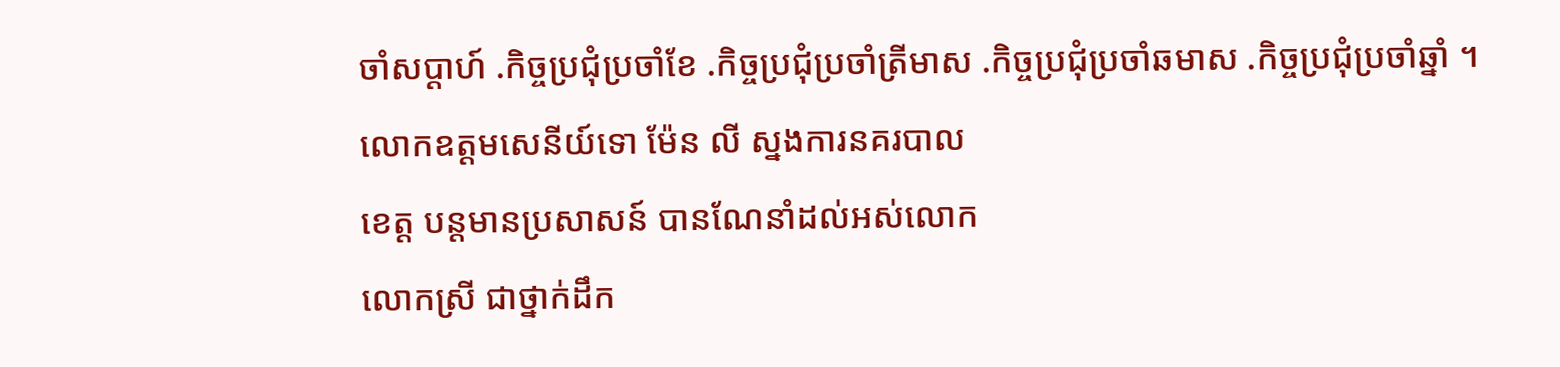ចាំសប្ដាហ៍ .កិច្ចប្រជុំប្រចាំខែ .កិច្ចប្រជុំប្រចាំត្រីមាស .កិច្ចប្រជុំប្រចាំឆមាស .កិច្ចប្រជុំប្រចាំឆ្នាំ ។
លោកឧត្តមសេនីយ៍ទោ ម៉ែន លី ស្នងការនគរបាល
ខេត្ត បន្តមានប្រសាសន៍ បានណែនាំដល់អស់លោក
លោកស្រី ជាថ្នាក់ដឹក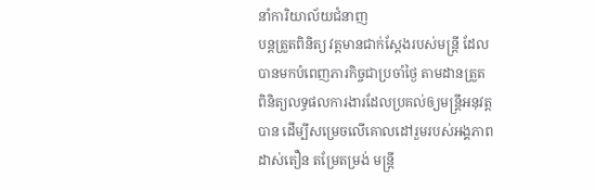នាំការិយាល័យជំនាញ
បន្តត្រួតពិនិត្យ វត្តមានជាក់ស្ដែងរបស់មន្ត្រី ដែល
បានមកបំពេញភារកិច្ចជាប្រចាំថ្ងៃ តាមដានត្រួត
ពិនិត្យលទ្ធផលការងារដែលប្រគល់ឲ្យមន្ត្រីអនុវត្ត
បាន ដើម្បីសម្រេចលើគោលដៅរួមរបស់អង្គភាព
ដាស់តឿន តម្រែតម្រង់ មន្ត្រី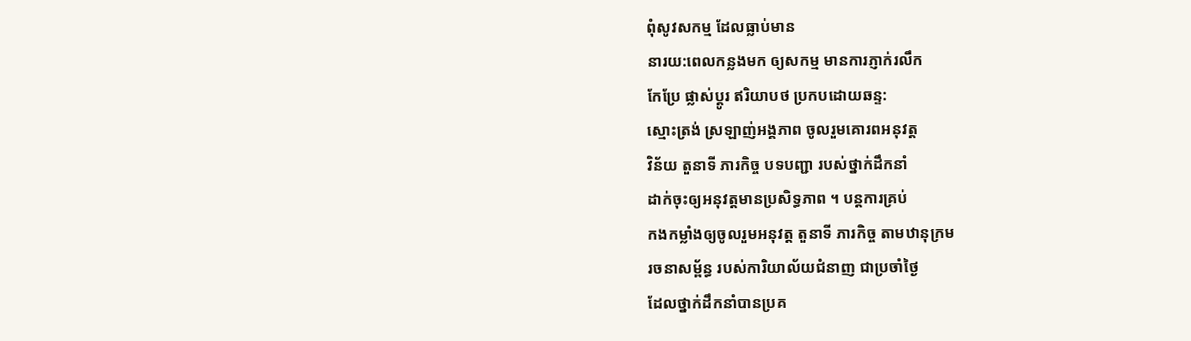ពុំសូវសកម្ម ដែលធ្លាប់មាន
នារយ:ពេលកន្លងមក ឲ្យសកម្ម មានការភ្ញាក់រលឹក
កែប្រែ ផ្លាស់ប្ដូរ ឥរិយាបថ ប្រកបដោយឆន្ទ:
ស្មោះត្រង់ ស្រឡាញ់អង្គភាព ចូលរួមគោរពអនុវត្ត
វិន័យ តួនាទី ភារកិច្ច បទបញ្ជា របស់ថ្នាក់ដឹកនាំ
ដាក់ចុះឲ្យអនុវត្តមានប្រសិទ្ធភាព ។ បន្តការគ្រប់
កងកម្លាំងឲ្យចូលរួមអនុវត្ត តួនាទី ភារកិច្ច តាមឋានុក្រម
រចនាសម្ព័ន្ធ របស់ការិយាល័យជំនាញ ជាប្រចាំថ្ងៃ
ដែលថ្នាក់ដឹកនាំបានប្រគ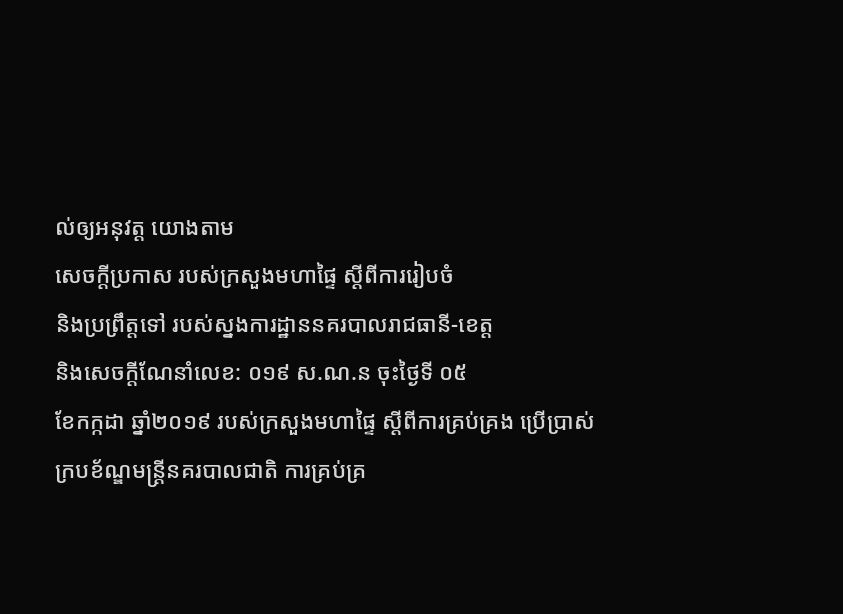ល់ឲ្យអនុវត្ត យោងតាម
សេចក្តីប្រកាស របស់ក្រសួងមហាផ្ទៃ ស្ដីពីការរៀបចំ
និងប្រព្រឹត្តទៅ របស់ស្នងការដ្ឋាននគរបាលរាជធានី-ខេត្ត
និងសេចក្តីណែនាំលេខ: ០១៩ ស.ណ.ន ចុះថ្ងៃទី ០៥
ខែកក្កដា ឆ្នាំ២០១៩ របស់ក្រសួងមហាផ្ទៃ ស្តីពីការគ្រប់គ្រង ប្រើប្រាស់ក្របខ័ណ្ឌមន្រ្តីនគរបាលជាតិ ការគ្រប់គ្រ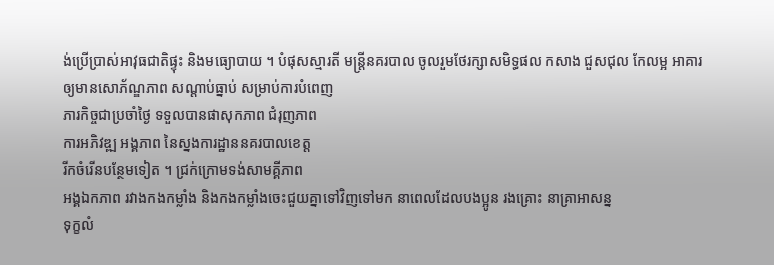ង់ប្រើប្រាស់អាវុធជាតិផ្ទុះ និងមធ្យោបាយ ។ បំផុសស្មារតី មន្ត្រីនគរបាល ចូលរួមថែរក្សាសមិទ្ធផល កសាង ជួសជុល កែលម្អ អាគារ
ឲ្យមានសោភ័ណ្ឌភាព សណ្ដាប់ធ្នាប់ សម្រាប់ការបំពេញ
ភារកិច្ចជាប្រចាំថ្ងៃ ទទួលបានផាសុកភាព ជំរុញភាព
ការអភិវឌ្ឍ អង្គភាព នៃស្នងការដ្ឋាននគរបាលខេត្ត
រីកចំរើនបន្ថែមទៀត ។ ជ្រក់ក្រោមទង់សាមគ្គីភាព
អង្គឯកភាព រវាងកងកម្លាំង និងកងកម្លាំងចេះជួយគ្នាទៅវិញទៅមក នាពេលដែលបងប្អូន រងគ្រោះ នាគ្រាអាសន្ន
ទុក្ខលំ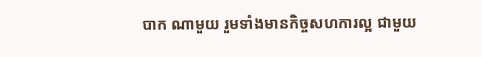បាក ណាមួយ រួមទាំងមានកិច្ចសហការល្អ ជាមួយ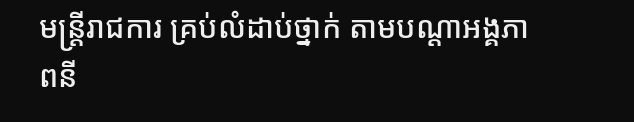មន្ត្រីរាជការ គ្រប់លំដាប់ថ្នាក់ តាមបណ្តាអង្គភាពនី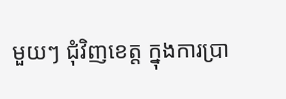មួយៗ ជុំវិញខេត្ត ក្នុងការប្រា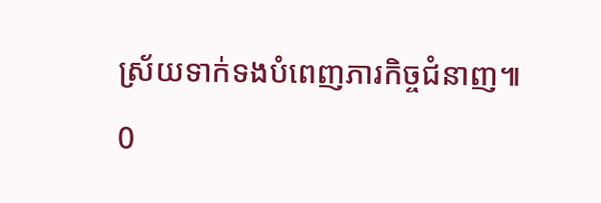ស្រ័យទាក់ទងបំពេញភារកិច្ចជំនាញ៕
0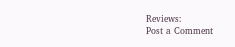Reviews:
Post a Comment